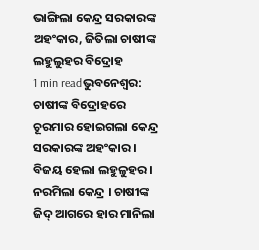ଭାଙ୍ଗିଲା କେନ୍ଦ୍ର ସରକାରଙ୍କ ଅହଂକାର, ଜିତିଲା ଚାଷୀଙ୍କ ଲହୁଲୁହର ବିଦ୍ରୋହ
1 min readଭୁବନେଶ୍ବର: ଚାଷୀଙ୍କ ବିଦ୍ରୋହରେ ଚୂରମାର ହୋଇଗଲା କେନ୍ଦ୍ର ସରକାରଙ୍କ ଅହଂକାର । ବିଜୟ ହେଲା ଲହୁଳୁହର । ନରମିଲା କେନ୍ଦ୍ର । ଚାଷୀଙ୍କ ଜିଦ୍ ଆଗରେ ହାର ମାନିଲା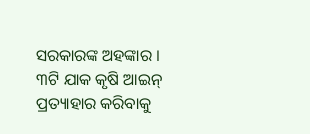ସରକାରଙ୍କ ଅହଙ୍କାର । ୩ଟି ଯାକ କୃଷି ଆଇନ୍ ପ୍ରତ୍ୟାହାର କରିବାକୁ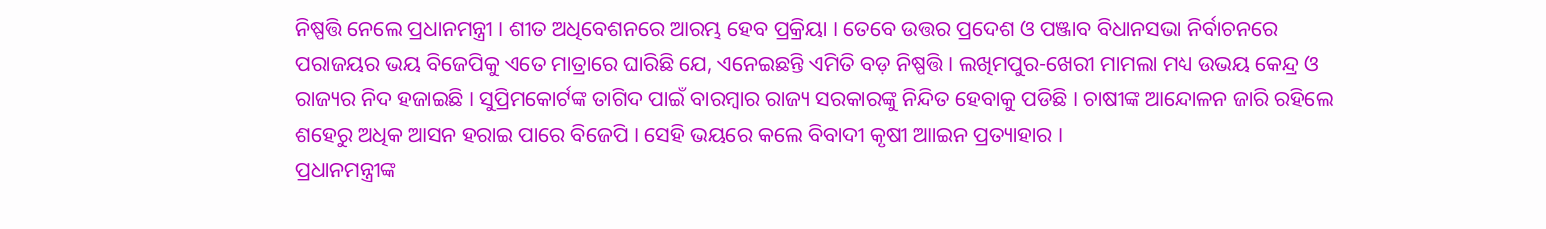ନିଷ୍ପତ୍ତି ନେଲେ ପ୍ରଧାନମନ୍ତ୍ରୀ । ଶୀତ ଅଧିବେଶନରେ ଆରମ୍ଭ ହେବ ପ୍ରକ୍ରିୟା । ତେବେ ଉତ୍ତର ପ୍ରଦେଶ ଓ ପଞ୍ଜାବ ବିଧାନସଭା ନିର୍ବାଚନରେ ପରାଜୟର ଭୟ ବିଜେପିକୁ ଏତେ ମାତ୍ରାରେ ଘାରିଛି ଯେ, ଏନେଇଛନ୍ତି ଏମିତି ବଡ଼ ନିଷ୍ପତ୍ତି । ଲଖିମପୁର-ଖେରୀ ମାମଲା ମଧ୍ୟ ଉଭୟ କେନ୍ଦ୍ର ଓ ରାଜ୍ୟର ନିଦ ହଜାଇଛି । ସୁପ୍ରିମକୋର୍ଟଙ୍କ ତାଗିଦ ପାଇଁ ବାରମ୍ବାର ରାଜ୍ୟ ସରକାରଙ୍କୁ ନିନ୍ଦିତ ହେବାକୁ ପଡିଛି । ଚାଷୀଙ୍କ ଆନ୍ଦୋଳନ ଜାରି ରହିଲେ ଶହେରୁ ଅଧିକ ଆସନ ହରାଇ ପାରେ ବିଜେପି । ସେହି ଭୟରେ କଲେ ବିବାଦୀ କୃଷୀ ଆାଇନ ପ୍ରତ୍ୟାହାର ।
ପ୍ରଧାନମନ୍ତ୍ରୀଙ୍କ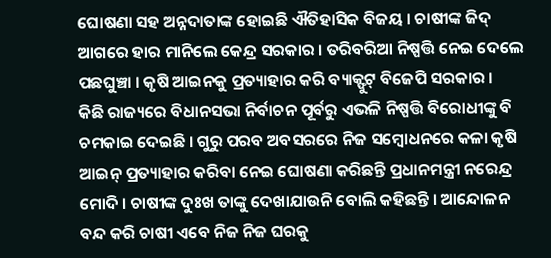ଘୋଷଣା ସହ ଅନ୍ନଦାତାଙ୍କ ହୋଇଛି ଐତିହାସିକ ବିଜୟ । ଚାଷୀଙ୍କ ଜିଦ୍ ଆଗରେ ହାର ମାନିଲେ କେନ୍ଦ୍ର ସରକାର । ତରିବରିଆ ନିଷ୍ପତ୍ତି ନେଇ ଦେଲେ ପଛଘୁଞ୍ଚା । କୃଷି ଆଇନକୁ ପ୍ରତ୍ୟାହାର କରି ବ୍ୟାକ୍ଫୁଟ୍ ବିଜେପି ସରକାର ।
କିଛି ରାଜ୍ୟରେ ବିଧାନସଭା ନିର୍ବାଚନ ପୂର୍ବରୁ ଏଭଳି ନିଷ୍ପତ୍ତି ବିରୋଧୀଙ୍କୁ ବି ଚମକାଇ ଦେଇଛି । ଗୁରୁ ପରବ ଅବସରରେ ନିଜ ସମ୍ବୋଧନରେ କଳା କୃଷି ଆଇନ୍ ପ୍ରତ୍ୟାହାର କରିବା ନେଇ ଘୋଷଣା କରିଛନ୍ତି ପ୍ରଧାନମନ୍ତ୍ରୀ ନରେନ୍ଦ୍ର ମୋଦି । ଚାଷୀଙ୍କ ଦୁଃଖ ତାଙ୍କୁ ଦେଖାଯାଉନି ବୋଲି କହିଛନ୍ତି । ଆନ୍ଦୋଳନ ବନ୍ଦ କରି ଚାଷୀ ଏବେ ନିଜ ନିଜ ଘରକୁ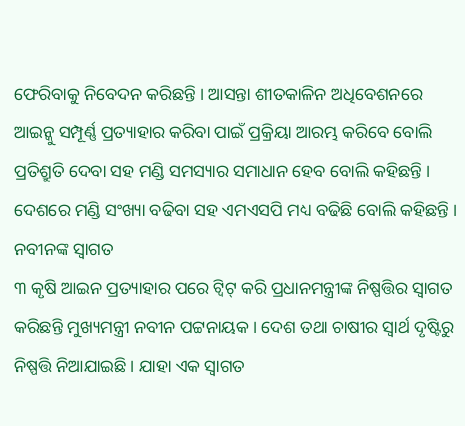ଫେରିବାକୁ ନିବେଦନ କରିଛନ୍ତି । ଆସନ୍ତା ଶୀତକାଳିନ ଅଧିବେଶନରେ ଆଇନ୍କୁ ସମ୍ପୂର୍ଣ୍ଣ ପ୍ରତ୍ୟାହାର କରିବା ପାଇଁ ପ୍ରକ୍ରିୟା ଆରମ୍ଭ କରିବେ ବୋଲି ପ୍ରତିଶ୍ରୁତି ଦେବା ସହ ମଣ୍ଡି ସମସ୍ୟାର ସମାଧାନ ହେବ ବୋଲି କହିଛନ୍ତି । ଦେଶରେ ମଣ୍ଡି ସଂଖ୍ୟା ବଢିବା ସହ ଏମଏସପି ମଧ୍ୟ ବଢିଛି ବୋଲି କହିଛନ୍ତି ।
ନବୀନଙ୍କ ସ୍ବାଗତ
୩ କୃଷି ଆଇନ ପ୍ରତ୍ୟାହାର ପରେ ଟ୍ବିଟ୍ କରି ପ୍ରଧାନମନ୍ତ୍ରୀଙ୍କ ନିଷ୍ପତ୍ତିର ସ୍ବାଗତ କରିଛନ୍ତି ମୁଖ୍ୟମନ୍ତ୍ରୀ ନବୀନ ପଟ୍ଟନାୟକ । ଦେଶ ତଥା ଚାଷୀର ସ୍ବାର୍ଥ ଦୃଷ୍ଟିରୁ ନିଷ୍ପତ୍ତି ନିଆଯାଇଛି । ଯାହା ଏକ ସ୍ବାଗତ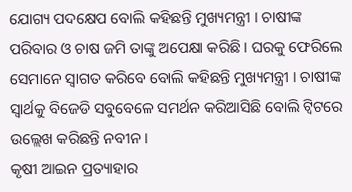ଯୋଗ୍ୟ ପଦକ୍ଷେପ ବୋଲି କହିଛନ୍ତି ମୁଖ୍ୟମନ୍ତ୍ରୀ । ଚାଷୀଙ୍କ ପରିବାର ଓ ଚାଷ ଜମି ତାଙ୍କୁ ଅପେକ୍ଷା କରିଛି । ଘରକୁ ଫେରିଲେ ସେମାନେ ସ୍ବାଗତ କରିବେ ବୋଲି କହିଛନ୍ତି ମୁଖ୍ୟମନ୍ତ୍ରୀ । ଚାଷୀଙ୍କ ସ୍ବାର୍ଥକୁ ବିଜେଡି ସବୁବେଳେ ସମର୍ଥନ କରିଆସିଛି ବୋଲି ଟ୍ବିଟରେ ଉଲ୍ଲେଖ କରିଛନ୍ତି ନବୀନ ।
କୃଷୀ ଆଇନ ପ୍ରତ୍ୟାହାର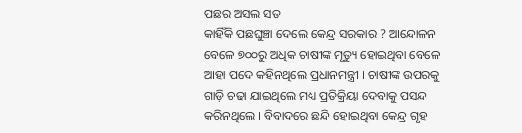ପଛର ଅସଲ ସତ
କାହିଁକି ପଛଘୁଞ୍ଚା ଦେଲେ କେନ୍ଦ୍ର ସରକାର ? ଆନ୍ଦୋଳନ ବେଳେ ୭୦୦ରୁ ଅଧିକ ଚାଷୀଙ୍କ ମୃତ୍ୟୁ ହୋଇଥିବା ବେଳେ ଆହା ପଦେ କହିନଥିଲେ ପ୍ରଧାନମନ୍ତ୍ରୀ । ଚାଷୀଙ୍କ ଉପରକୁ ଗାଡ଼ି ଚଢା ଯାଇଥିଲେ ମଧ୍ୟ ପ୍ରତିକ୍ରିୟା ଦେବାକୁ ପସନ୍ଦ କରିନଥିଲେ । ବିବାଦରେ ଛନ୍ଦି ହୋଇଥିବା କେନ୍ଦ୍ର ଗୃହ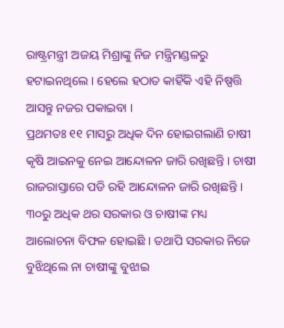ରାଷ୍ଟ୍ରମନ୍ତ୍ରୀ ଅଜୟ ମିଶ୍ରାଙ୍କୁ ନିଜ ମନ୍ତ୍ରିମଣ୍ଡଳରୁ ହଟାଇନଥିଲେ । ହେଲେ ହଠାତ କାହିଁକି ଏହି ନିଷ୍ପତ୍ତି ଆସନ୍ତୁ ନଜର ପକାଇବା ।
ପ୍ରଥମତଃ ୧୧ ମାସରୁ ଅଧିକ ଦିନ ହୋଇଗଲାଣି ଚାଷୀ କୃଷି ଆଇନକୁ ନେଇ ଆନ୍ଦୋଳନ ଜାରି ରଖିଛନ୍ତି । ଚାଷୀ ରାଜରାସ୍ତାରେ ପଡି ରହି ଆନ୍ଦୋଳନ ଜାରି ରଖିଛନ୍ତି । ୩୦ରୁ ଅଧିକ ଥର ସରକାର ଓ ଚାଷୀଙ୍କ ମଧ୍ୟ ଆଲୋଚନା ବିଫଳ ହୋଇଛି । ତଥାପି ସରକାର ନିଜେ ବୁଝିଥିଲେ ନା ଚାଷୀଙ୍କୁ ବୁଝାଇ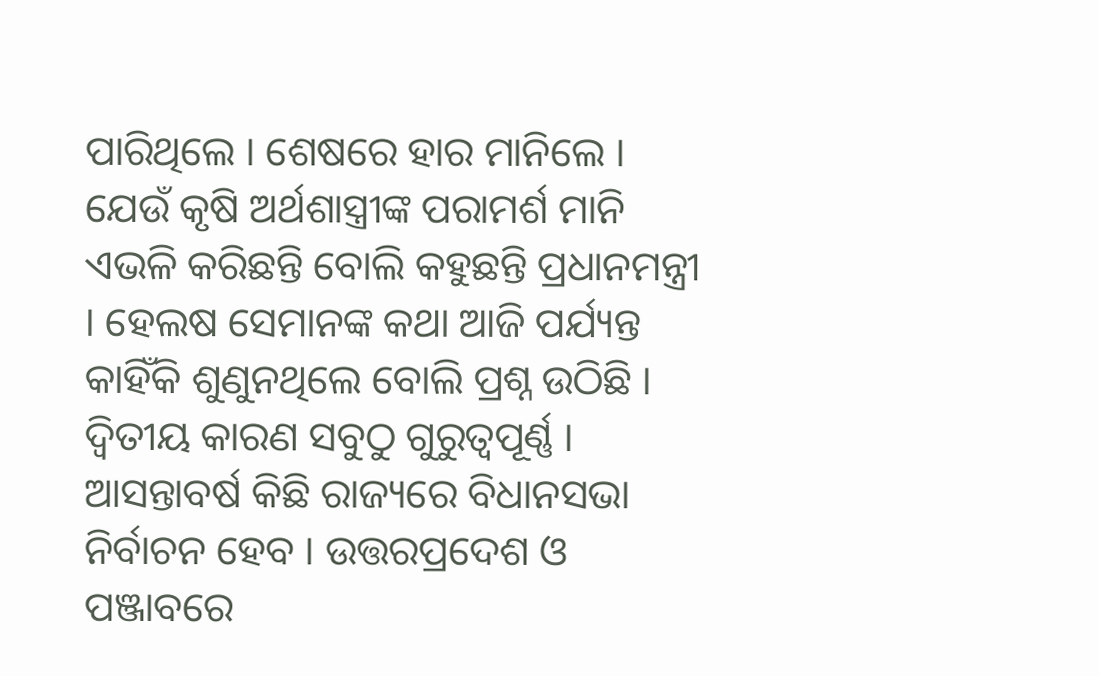ପାରିଥିଲେ । ଶେଷରେ ହାର ମାନିଲେ । ଯେଉଁ କୃଷି ଅର୍ଥଶାସ୍ତ୍ରୀଙ୍କ ପରାମର୍ଶ ମାନି ଏଭଳି କରିଛନ୍ତି ବୋଲି କହୁଛନ୍ତି ପ୍ରଧାନମନ୍ତ୍ରୀ । ହେଲଷ ସେମାନଙ୍କ କଥା ଆଜି ପର୍ଯ୍ୟନ୍ତ କାହିଁକି ଶୁଣୁନଥିଲେ ବୋଲି ପ୍ରଶ୍ନ ଉଠିଛି ।
ଦ୍ବିତୀୟ କାରଣ ସବୁଠୁ ଗୁରୁତ୍ବପୂର୍ଣ୍ଣ । ଆସନ୍ତାବର୍ଷ କିଛି ରାଜ୍ୟରେ ବିଧାନସଭା ନିର୍ବାଚନ ହେବ । ଉତ୍ତରପ୍ରଦେଶ ଓ ପଞ୍ଜାବରେ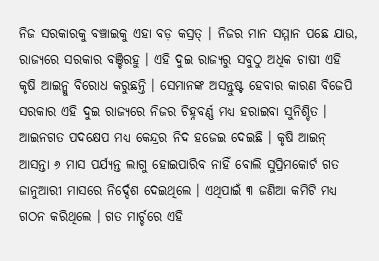ନିଜ ସରକାରକୁ ବଞ୍ଚାଇକୁ ଏହା ବଡ଼ କସ୍ରତ୍ । ନିଜର ମାନ ସମ୍ମାନ ପଛେ ଯାଉ, ରାଜ୍ୟରେ ସରକାର ବଞ୍ଚିରହୁ । ଏହି ଦୁଇ ରାଜ୍ୟରୁ ସବୁଠୁ ଅଧିକ ଚାଷୀ ଏହି କୃଷି ଆଇନ୍କୁ ବିରୋଧ କରୁଛନ୍ତି । ସେମାନଙ୍କ ଅସନ୍ତୁଷ୍ଟ ହେବାର କାରଣ ବିଜେପି ସରକାର ଏହି ଦୁଇ ରାଜ୍ୟରେ ନିଜର ଚିହ୍ନବର୍ଣ୍ଣ ମଧ୍ୟ ହରାଇବା ସୁନିଶ୍ଚିତ ।
ଆଇନଗତ ପଦକ୍ଷେପ ମଧ୍ୟ କେନ୍ଦ୍ରର ନିଦ ହଜେଇ ଦେଇଛି । କୃଷି ଆଇନ୍ ଆସନ୍ତା ୬ ମାସ ପର୍ଯ୍ୟନ୍ତ ଲାଗୁ ହୋଇପାରିବ ନାହିଁ ବୋଲି ସୁପ୍ରିମକୋର୍ଟ ଗତ ଜାନୁଆରୀ ମାସରେ ନିର୍ଦ୍ଦେଶ ଦେଇଥିଲେ । ଏଥିପାଇଁ ୩ ଜଣିଆ କମିଟି ମଧ୍ୟ ଗଠନ କରିଥିଲେ । ଗତ ମାର୍ଚ୍ଚରେ ଏହି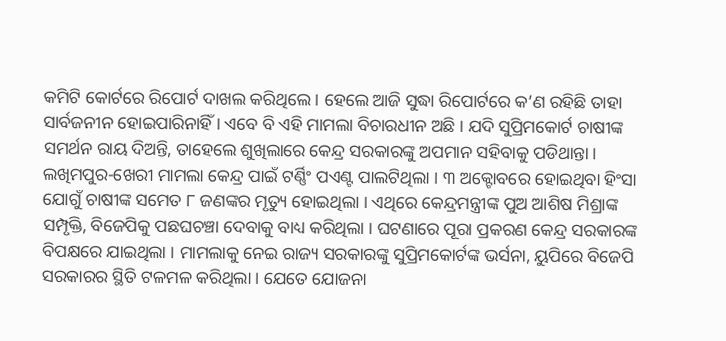କମିଟି କୋର୍ଟରେ ରିପୋର୍ଟ ଦାଖଲ କରିଥିଲେ । ହେଲେ ଆଜି ସୁଦ୍ଧା ରିପୋର୍ଟରେ କ’ଣ ରହିଛି ତାହା ସାର୍ବଜନୀନ ହୋଇପାରିନାହିଁ । ଏବେ ବି ଏହି ମାମଲା ବିଚାରଧୀନ ଅଛି । ଯଦି ସୁପ୍ରିମକୋର୍ଟ ଚାଷୀଙ୍କ ସମର୍ଥନ ରାୟ ଦିଅନ୍ତି, ତାହେଲେ ଶୁଖିଲାରେ କେନ୍ଦ୍ର ସରକାରଙ୍କୁ ଅପମାନ ସହିବାକୁ ପଡିଥାନ୍ତା ।
ଲଖିମପୁର-ଖେରୀ ମାମଲା କେନ୍ଦ୍ର ପାଇଁ ଟର୍ଣ୍ଣିଂ ପଏଣ୍ଟ ପାଲଟିଥିଲା । ୩ ଅକ୍ଟୋବରେ ହୋଇଥିବା ହିଂସା ଯୋଗୁଁ ଚାଷୀଙ୍କ ସମେତ ୮ ଜଣଙ୍କର ମୃତ୍ୟୁ ହୋଇଥିଲା । ଏଥିରେ କେନ୍ଦ୍ରମନ୍ତ୍ରୀଙ୍କ ପୁଅ ଆଶିଷ ମିଶ୍ରାଙ୍କ ସମ୍ପୃକ୍ତି, ବିଜେପିକୁ ପଛଘଚଞ୍ଚା ଦେବାକୁ ବାଧ୍ୟ କରିଥିଲା । ଘଟଣାରେ ପୂରା ପ୍ରକରଣ କେନ୍ଦ୍ର ସରକାରଙ୍କ ବିପକ୍ଷରେ ଯାଇଥିଲା । ମାମଲାକୁ ନେଇ ରାଜ୍ୟ ସରକାରଙ୍କୁ ସୁପ୍ରିମକୋର୍ଟଙ୍କ ଭର୍ସନା, ୟୁପିରେ ବିଜେପି ସରକାରର ସ୍ଥିତି ଟଳମଳ କରିଥିଲା । ଯେତେ ଯୋଜନା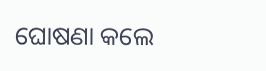ଘୋଷଣା କଲେ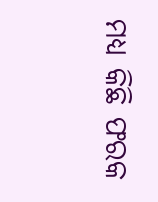ମଧ୍ୟ କିଛି ଫରକ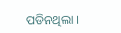ପଡିନଥିଲା ।